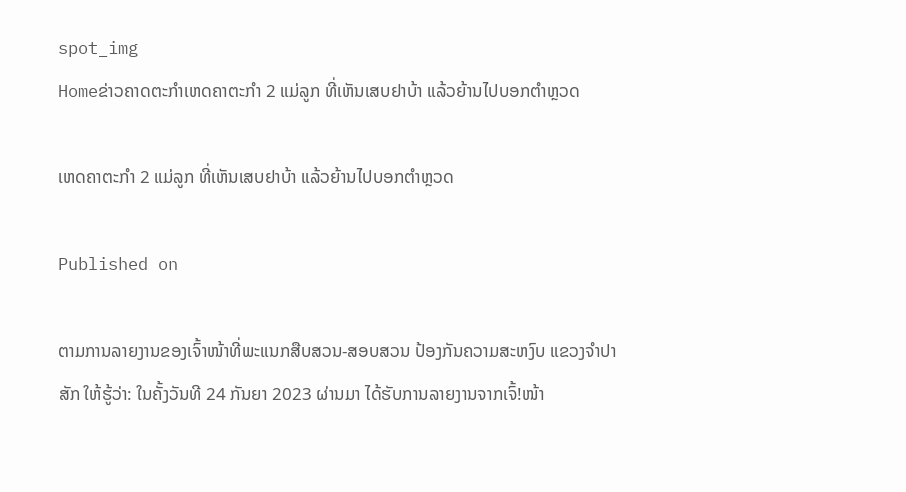spot_img
Homeຂ່າວຄາດຕະກຳເຫດຄາຕະກຳ 2 ແມ່ລູກ ທີ່ເຫັນເສບຢາບ້າ ແລ້ວຍ້ານໄປບອກຕຳຫຼວດ

ເຫດຄາຕະກຳ 2 ແມ່ລູກ ທີ່ເຫັນເສບຢາບ້າ ແລ້ວຍ້ານໄປບອກຕຳຫຼວດ

Published on

ຕາມການລາຍງານຂອງເຈົ້າໜ້າທີ່ພະແນກສືບສວນ-ສອບສວນ ປ້ອງກັນຄວາມສະຫງົບ ແຂວງຈຳປາສັກ ໃຫ້ຮູ້ວ່າ: ໃນຄັ້ງວັນທີ 24 ກັນຍາ 2023 ຜ່ານມາ ໄດ້ຮັບການລາຍງານຈາກເຈົ້!ໜ້າ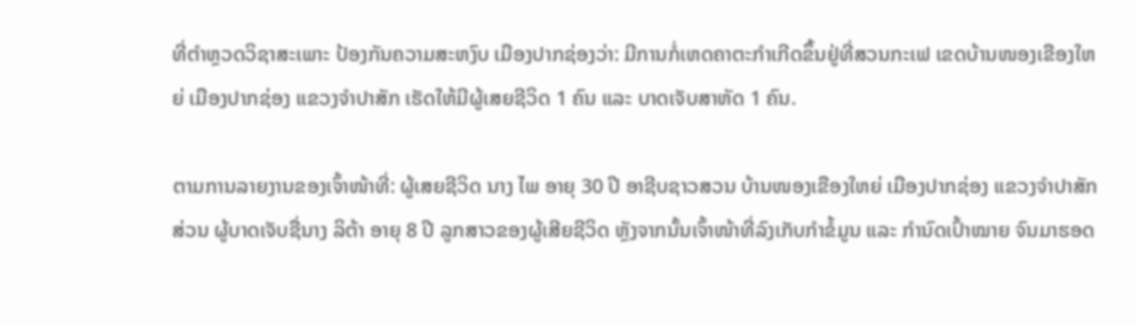ທີ່ຕຳຫຼວດວິຊາສະເພາະ ປ້ອງກັນຄວາມສະຫງົບ ເມືອງປາກຊ່ອງວ່າ: ມີການກໍ່ເຫດຄາຕະກຳເກີດຂຶ້ນຢູ່ທີ່ສວນກະເຟ ເຂດບ້ານໜອງເຂືອງໃຫຍ່ ເມືອງປາກຊ່ອງ ແຂວງຈຳປາສັກ ເຮັດໃຫ້ມີຜູ້ເສຍຊີວິດ 1 ຄົນ ແລະ ບາດເຈັບສາຫັດ 1 ຄົນ.

ຕາມການລາຍງານຂອງເຈົ້າໜ້າທີ່: ຜູ້ເສຍຊີວິດ ນາງ ໄພ ອາຍຸ 30 ປີ ອາຊີບຊາວສວນ ບ້ານໜອງເຂືອງໃຫຍ່ ເມືອງປາກຊ່ອງ ແຂວງຈຳປາສັກ ສ່ວນ ຜູ້ບາດເຈັບຊື່ນາງ ລິຕ້າ ອາຍຸ 8 ປີ ລູກສາວຂອງຜູ້ເສີຍຊີວິດ ຫຼັງຈາກນັ້ນເຈົ້າໜ້າທີ່ລົງເກັບກຳຂໍ້ມູນ ແລະ ກຳນົດເປົ້າໝາຍ ຈົນມາຮອດ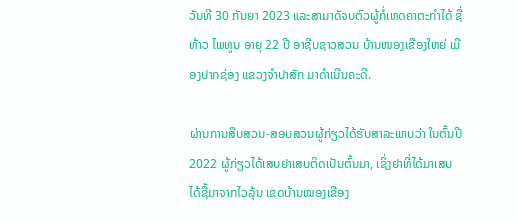ວັນທີ 30 ກັນຍາ 2023 ແລະສາມາດັຈບຕົວຜູ້ກໍ່ເຫດຄາຕະກຳໄດ້ ຊື່ ທ້າວ ໄພທູນ ອາຍຸ 22 ປີ ອາຊີບຊາວສວນ ບ້ານໜອງເຂືອງໃຫຍ່ ເມືອງປາກຊ່ອງ ແຂວງຈຳປາສັກ ມາດຳເນີນຄະດີ.

ຜ່ານການສືບສວນ-ສອບສວນຜູ້ກ່ຽວໄດ້ຮັບສາລະພາບວ່າ ໃນຕົ້ນປີ 2022 ຜູ້ກ່ຽວໄດ້ເສບຢາເສບຕິດເປັນຕົ້ນມາ, ເຊິ່ງຢາທີ່ໄດ້ມາເສບໄດ້ຊື້ມາຈາກໄວລຸ້ນ ເຂດບ້ານໜອງເຂືອງ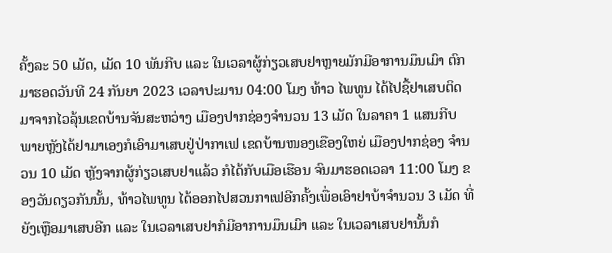ຄັ້ງລະ 50 ເມັດ, ເມັດ 10 ພັນກີບ ແລະ ໃນເວລາຜູ້ກ່ຽວເສບຢາຫຼາຍມັກມີອາການມຶນເມົາ ຕົກມາຮອດວັນທີ 24 ກັນຍາ 2023 ເວລາປະມານ 04:00 ໂມງ ທ້າວ ໄພທູນ ໄດ້ໄປຊື້ຢາເສບຕິດ ມາຈາກໄວລຸ້ນເຂດບ້ານຈັນສະຫວ່າງ ເມືອງປາກຊ່ອງຈຳນວນ 13 ເມັດ ໃນລາຄາ 1 ແສນກີບ ພາຍຫຼັງໄດ້ຢາມາເອງກໍເອົາມາເສບຢູ່ປ່າກາເຟ ເຂດບ້ານໜອງເຂືອງໃຫຍ່ ເມືອງປາກຊ່ອງ ຈຳນວນ 10 ເມັດ ຫຼັງຈາກຜູ້ກ່ຽວເສບຢາແລ້ວ ກໍໄດ້ກັບເມືອເຮືອນ ຈົນມາຮອດເວລາ 11:00 ໂມງ ຂອງວັນດຽວກັນນັ້ນ, ທ້າວໄພທູນ ໄດ້ອອກໄປສວນກາເຟອີກຄັ້ງເພື່ອເອົາຢາບ້າຈຳນວນ 3 ເມັດ ທີ່ຍັງເຫຼືອມາເສບອີກ ແລະ ໃນເວລາເສບຢາກໍມີອາການມຶນເມົາ ແລະ ໃນເວລາເສບຢານັ້ນກໍ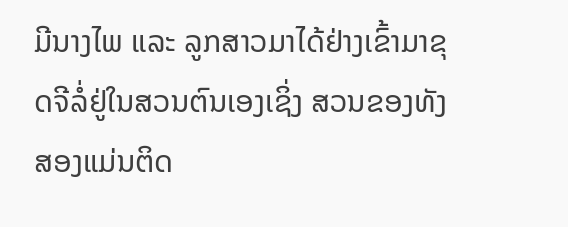ມີນາງໄພ ແລະ ລູກສາວມາໄດ້ຢ່າງເຂົ້າມາຂຸດຈີລໍ່ຢູ່ໃນສວນຕົນເອງເຊິ່ງ ສວນຂອງທັງສອງແມ່ນຕິດ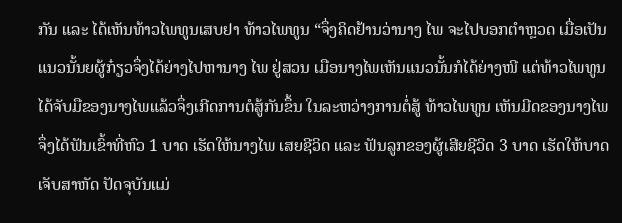ກັນ ແລະ ໄດ້ເຫັນທ້າວໄພທູນເສບຢາ ທ້າວໄພທູນ “ຈຶ່ງຄິດຢ້ານວ່ານາງ ໄພ ຈະໄປບອກຕຳຫຼວດ ເມື່ອເປັນແນວນັ້ນຍຜູ້ກ໋ຽວຈຶ່ງໄດ້ຍ່າງໄປຫານາງ ໄພ ຢູ່ສວນ ເມືອນາງໄພເຫັນແນວນັ້ນກໍໄດ້ຍ່າງໜີ ແຕ່ທ້າວໄພທູນໄດ້ຈັບມືຂອງນາງໄພແລ້ວຈຶ່ງເກີດການຕໍສູ້ກັນຂຶ້ນ ໃນລະຫວ່າງການຕໍ່ສູ້ ທ້າວໄພທູນ ເຫັນມີດຂອງນາງໄພ ຈຶ່ງໄດ້ຟັນເຂົ້າທີ່ຫົວ 1 ບາດ ເຮັດໃຫ້ນາງໄພ ເສຍຊີວິດ ແລະ ຟັນລູກຂອງຜູ້ເສີຍຊີວິດ 3 ບາດ ເຮັດໃຫ້ບາດເຈັບສາຫັດ ປັດຈຸບັນແມ່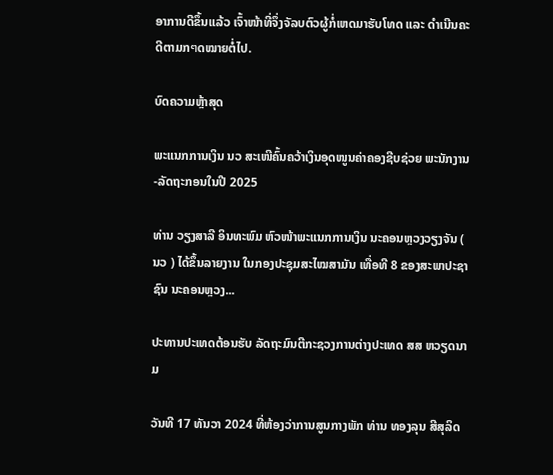ອາການດີຂຶ້ນແລ້ວ ເຈົ້າໜ້າທີ່ຈຶ່ງຈັລບຕົວຜູ້ກໍ່ເຫດມາຮັບໂທດ ແລະ ດຳເນີນຄະດີຕາມກๆດໝາຍຕໍ່ໄປ.

ບົດຄວາມຫຼ້າສຸດ

ພະແນກການເງິນ ນວ ສະເໜີຄົ້ນຄວ້າເງິນອຸດໜູນຄ່າຄອງຊີບຊ່ວຍ ພະນັກງານ-ລັດຖະກອນໃນປີ 2025

ທ່ານ ວຽງສາລີ ອິນທະພົມ ຫົວໜ້າພະແນກການເງິນ ນະຄອນຫຼວງວຽງຈັນ ( ນວ ) ໄດ້ຂຶ້ນລາຍງານ ໃນກອງປະຊຸມສະໄໝສາມັນ ເທື່ອທີ 8 ຂອງສະພາປະຊາຊົນ ນະຄອນຫຼວງ...

ປະທານປະເທດຕ້ອນຮັບ ລັດຖະມົນຕີກະຊວງການຕ່າງປະເທດ ສສ ຫວຽດນາມ

ວັນທີ 17 ທັນວາ 2024 ທີ່ຫ້ອງວ່າການສູນກາງພັກ ທ່ານ ທອງລຸນ ສີສຸລິດ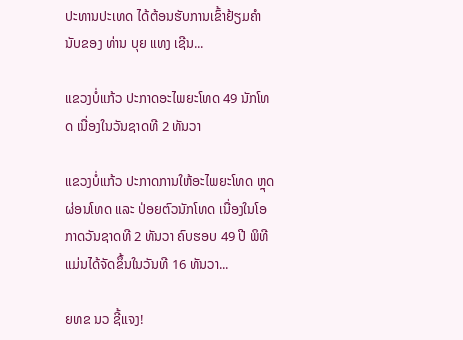ປະທານປະເທດ ໄດ້ຕ້ອນຮັບການເຂົ້າຢ້ຽມຄຳນັບຂອງ ທ່ານ ບຸຍ ແທງ ເຊີນ...

ແຂວງບໍ່ແກ້ວ ປະກາດອະໄພຍະໂທດ 49 ນັກໂທດ ເນື່ອງໃນວັນຊາດທີ 2 ທັນວາ

ແຂວງບໍ່ແກ້ວ ປະກາດການໃຫ້ອະໄພຍະໂທດ ຫຼຸດຜ່ອນໂທດ ແລະ ປ່ອຍຕົວນັກໂທດ ເນື່ອງໃນໂອກາດວັນຊາດທີ 2 ທັນວາ ຄົບຮອບ 49 ປີ ພິທີແມ່ນໄດ້ຈັດຂຶ້ນໃນວັນທີ 16 ທັນວາ...

ຍທຂ ນວ ຊີ້ແຈງ!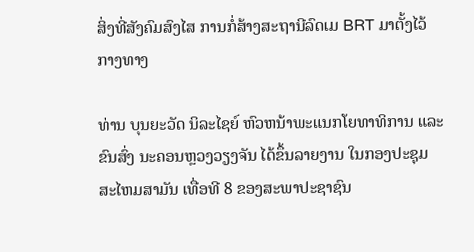ສິ່ງທີ່ສັງຄົມສົງໄສ ການກໍ່ສ້າງສະຖານີລົດເມ BRT ມາຕັ້ງໄວ້ກາງທາງ

ທ່ານ ບຸນຍະວັດ ນິລະໄຊຍ໌ ຫົວຫນ້າພະແນກໂຍທາທິການ ແລະ ຂົນສົ່ງ ນະຄອນຫຼວງວຽງຈັນ ໄດ້ຂຶ້ນລາຍງານ ໃນກອງປະຊຸມສະໄຫມສາມັນ ເທື່ອທີ 8 ຂອງສະພາປະຊາຊົນ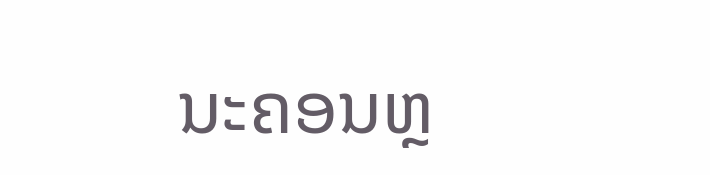ນະຄອນຫຼ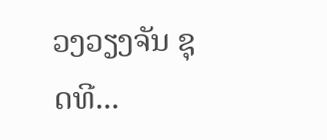ວງວຽງຈັນ ຊຸດທີ...